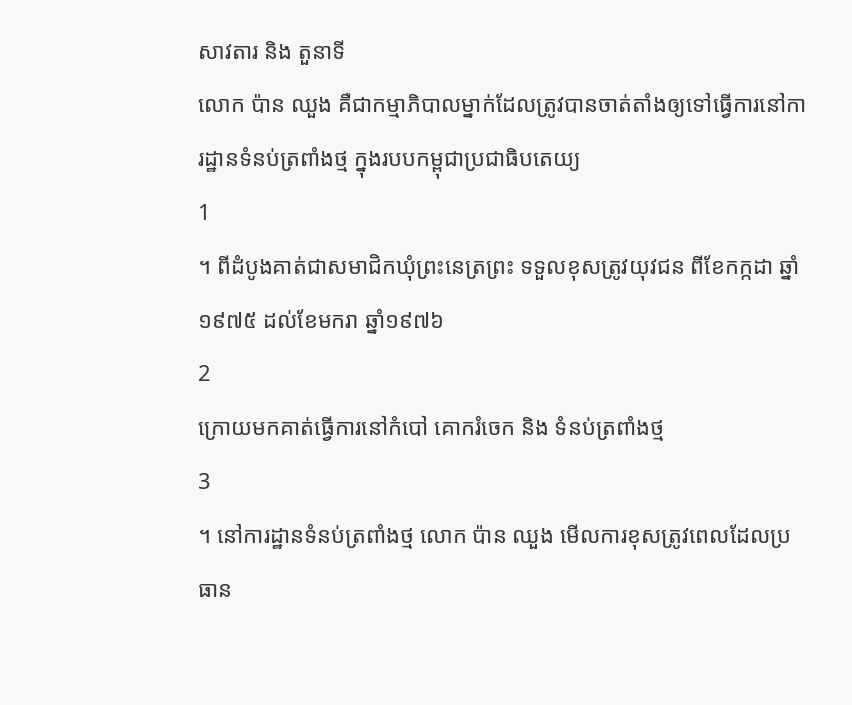សាវតារ និង តួនាទី
លោក ប៉ាន ឈួង គឺជាកម្មាភិបាលម្នាក់ដែលត្រូវបានចាត់តាំងឲ្យទៅធ្វើការនៅការដ្ឋានទំនប់ត្រពាំងថ្ម ក្នុងរបបកម្ពុជាប្រជាធិបតេយ្យ
1
។ ពីដំបូងគាត់ជាសមាជិកឃុំព្រះនេត្រព្រះ ទទួលខុសត្រូវយុវជន ពីខែកក្កដា ឆ្នាំ១៩៧៥ ដល់ខែមករា ឆ្នាំ១៩៧៦
2
ក្រោយមកគាត់ធ្វើការនៅកំបៅ គោករំចេក និង ទំនប់ត្រពាំងថ្ម
3
។ នៅការដ្ឋានទំនប់ត្រពាំងថ្ម លោក ប៉ាន ឈួង មើលការខុសត្រូវពេលដែលប្រធាន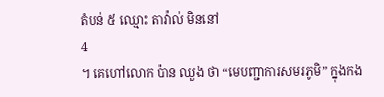តំបន់ ៥ ឈ្មោះ តាវ៉ាល់ មិននៅ
4
។ គេហៅលោក ប៉ាន ឈួង ថា “មេបញ្ជាការសមរភូមិ” ក្នុងកង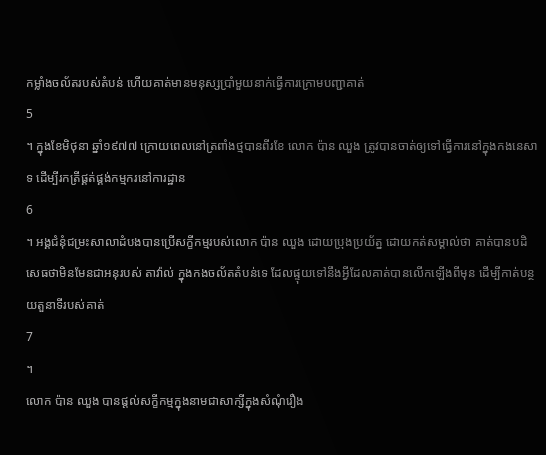កម្លាំងចល័តរបស់តំបន់ ហើយគាត់មានមនុស្សប្រាំមួយនាក់ធ្វើការក្រោមបញ្ជាគាត់
5
។ ក្នុងខែមិថុនា ឆ្នាំ១៩៧៧ ក្រោយពេលនៅត្រពាំងថ្មបានពីរខែ លោក ប៉ាន ឈួង ត្រូវបានចាត់ឲ្យទៅធ្វើការនៅក្នុងកងនេសាទ ដើម្បីរកត្រីផ្គត់ផ្គង់កម្មករនៅការដ្ឋាន
6
។ អង្គជំនុំជម្រះសាលាដំបងបានប្រើសក្ខីកម្មរបស់លោក ប៉ាន ឈួង ដោយប្រុងប្រយ័ត្ន ដោយកត់សម្គាល់ថា គាត់បានបដិសេធថាមិនមែនជាអនុរបស់ តាវ៉ាល់ ក្នុងកងចល័តតំបន់ទេ ដែលផ្ទុយទៅនឹងអ្វីដែលគាត់បានលើកឡើងពីមុន ដើម្បីកាត់បន្ថយតួនាទីរបស់គាត់
7
។
លោក ប៉ាន ឈួង បានផ្តល់សក្ខីកម្មក្នុងនាមជាសាក្សីក្នុងសំណុំរឿង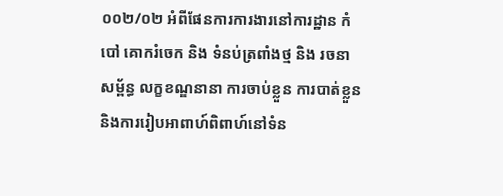០០២/០២ អំពីផែនការការងារនៅការដ្ឋាន កំបៅ គោករំចេក និង ទំនប់ត្រពាំងថ្ម និង រចនាសម្ព័ន្ធ លក្ខខណ្ឌនានា ការចាប់ខ្លួន ការបាត់ខ្លួន និងការរៀបអាពាហ៍ពិពាហ៍នៅទំន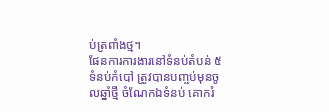ប់ត្រពាំងថ្ម។
ផែនការការងារនៅទំនប់តំបន់ ៥
ទំនប់កំបៅ ត្រូវបានបញ្ចប់មុនចូលឆ្នាំថ្មី ចំណែកឯទំនប់ គោករំ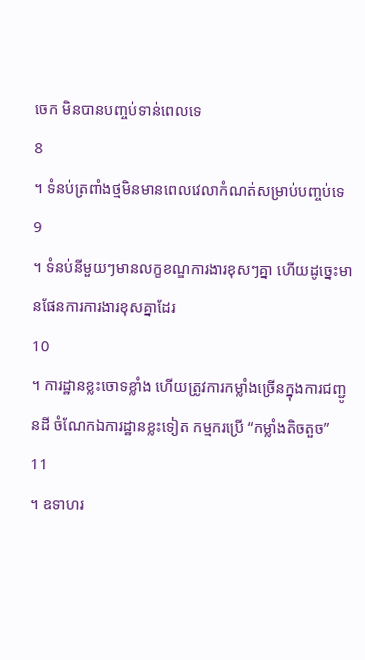ចេក មិនបានបញ្ចប់ទាន់ពេលទេ
8
។ ទំនប់ត្រពាំងថ្មមិនមានពេលវេលាកំណត់សម្រាប់បញ្ចប់ទេ
9
។ ទំនប់នីមួយៗមានលក្ខខណ្ឌការងារខុសៗគ្នា ហើយដូច្នេះមានផែនការការងារខុសគ្នាដែរ
10
។ ការដ្ឋានខ្លះចោទខ្លាំង ហើយត្រូវការកម្លាំងច្រើនក្នុងការជញ្ជូនដី ចំណែកឯការដ្ឋានខ្លះទៀត កម្មករប្រើ “កម្លាំងតិចតួច”
11
។ ឧទាហរ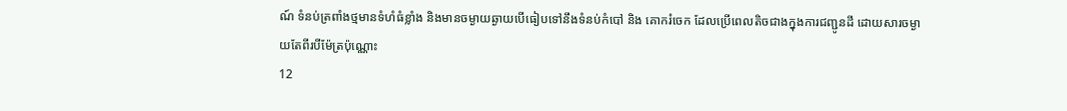ណ៍ ទំនប់ត្រពាំងថ្មមានទំហំធំខ្លាំង និងមានចម្ងាយឆ្ងាយបើធៀបទៅនឹងទំនប់កំបៅ និង គោករំចេក ដែលប្រើពេលតិចជាងក្នុងការជញ្ជូនដី ដោយសារចម្ងាយតែពីរបីម៉ែត្រប៉ុណ្ណោះ
12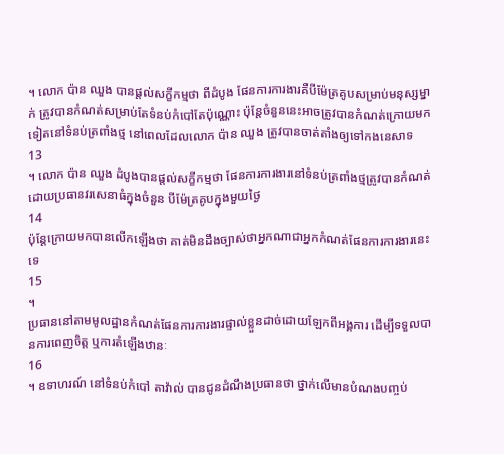។ លោក ប៉ាន ឈួង បានផ្តល់សក្ខីកម្មថា ពីដំបូង ផែនការការងារគឺបីម៉ែត្រគូបសម្រាប់មនុស្សម្នាក់ ត្រូវបានកំណត់សម្រាប់តែទំនប់កំបៅតែប៉ុណ្ណោះ ប៉ុន្តែចំនួននេះអាចត្រូវបានកំណត់ក្រោយមកទៀតនៅទំនប់ត្រពាំងថ្ម នៅពេលដែលលោក ប៉ាន ឈួង ត្រូវបានចាត់តាំងឲ្យទៅកងនេសាទ
13
។ លោក ប៉ាន ឈួង ដំបូងបានផ្តល់សក្ខីកម្មថា ផែនការការងារនៅទំនប់ត្រពាំងថ្មត្រូវបានកំណត់ដោយប្រធានវរសេនាធំក្នុងចំនួន បីម៉ែត្រគូបក្នុងមួយថ្ងៃ
14
ប៉ុន្តែក្រោយមកបានលើកឡើងថា គាត់មិនដឹងច្បាស់ថាអ្នកណាជាអ្នកកំណត់ផែនការការងារនេះទេ
15
។
ប្រធាននៅតាមមូលដ្ឋានកំណត់ផែនការការងារផ្ទាល់ខ្លួនដាច់ដោយឡែកពីអង្គការ ដើម្បីទទួលបានការពេញចិត្ត ឬការតំឡើងឋានៈ
16
។ ឧទាហរណ៍ នៅទំនប់កំបៅ តាវ៉ាល់ បានជូនដំណឹងប្រធានថា ថ្នាក់លើមានបំណងបញ្ចប់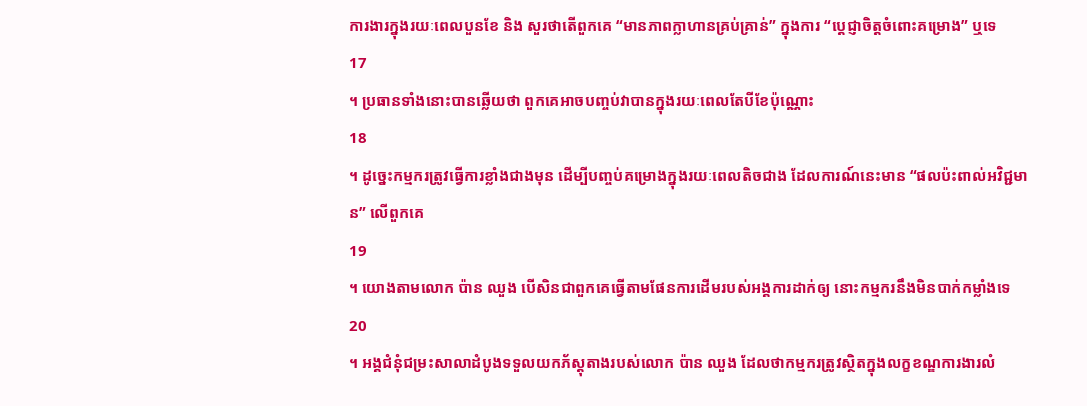ការងារក្នុងរយៈពេលបួនខែ និង សួរថាតើពួកគេ “មានភាពក្លាហានគ្រប់គ្រាន់” ក្នុងការ “ប្តេជ្ញាចិត្តចំពោះគម្រោង” ឬទេ
17
។ ប្រធានទាំងនោះបានឆ្លើយថា ពួកគេអាចបញ្ចប់វាបានក្នុងរយៈពេលតែបីខែប៉ុណ្ណោះ
18
។ ដូច្នេះកម្មករត្រូវធ្វើការខ្លាំងជាងមុន ដើម្បីបញ្ចប់គម្រោងក្នុងរយៈពេលតិចជាង ដែលការណ៍នេះមាន “ផលប៉ះពាល់អវិជ្ជមាន” លើពួកគេ
19
។ យោងតាមលោក ប៉ាន ឈួង បើសិនជាពួកគេធ្វើតាមផែនការដើមរបស់អង្គការដាក់ឲ្យ នោះកម្មករនឹងមិនបាក់កម្លាំងទេ
20
។ អង្គជំនុំជម្រះសាលាដំបូងទទួលយកភ័ស្តុតាងរបស់លោក ប៉ាន ឈួង ដែលថាកម្មករត្រូវស្ថិតក្នុងលក្ខខណ្ឌការងារលំ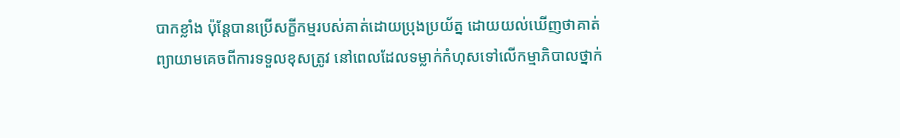បាកខ្លាំង ប៉ុន្តែបានប្រើសក្ខីកម្មរបស់គាត់ដោយប្រុងប្រយ័ត្ន ដោយយល់ឃើញថាគាត់ព្យាយាមគេចពីការទទួលខុសត្រូវ នៅពេលដែលទម្លាក់កំហុសទៅលើកម្មាភិបាលថ្នាក់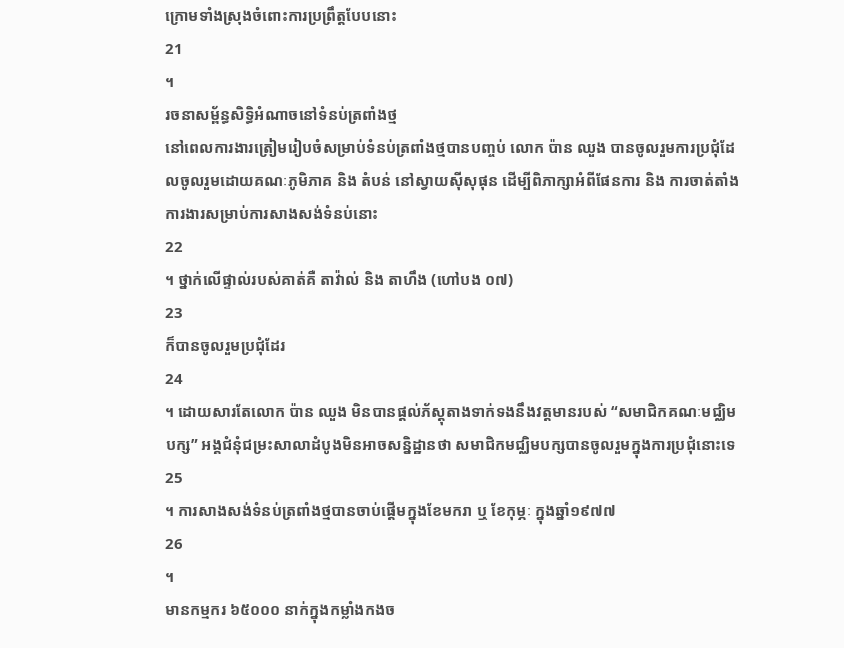ក្រោមទាំងស្រុងចំពោះការប្រព្រឹត្តបែបនោះ
21
។
រចនាសម្ព័ន្ធសិទ្ធិអំណាចនៅទំនប់ត្រពាំងថ្ម
នៅពេលការងារត្រៀមរៀបចំសម្រាប់ទំនប់ត្រពាំងថ្មបានបញ្ចប់ លោក ប៉ាន ឈួង បានចូលរួមការប្រជុំដែលចូលរួមដោយគណៈភូមិភាគ និង តំបន់ នៅស្វាយស៊ីសុផុន ដើម្បីពិភាក្សាអំពីផែនការ និង ការចាត់តាំងការងារសម្រាប់ការសាងសង់ទំនប់នោះ
22
។ ថ្នាក់លើផ្ទាល់របស់គាត់គឺ តាវ៉ាល់ និង តាហឹង (ហៅបង ០៧)
23
ក៏បានចូលរួមប្រជុំដែរ
24
។ ដោយសារតែលោក ប៉ាន ឈួង មិនបានផ្តល់ភ័ស្តុតាងទាក់ទងនឹងវត្តមានរបស់ “សមាជិកគណៈមជ្ឈិមបក្ស” អង្គជំនុំជម្រះសាលាដំបូងមិនអាចសន្និដ្ឋានថា សមាជិកមជ្ឈិមបក្សបានចូលរួមក្នុងការប្រជុំនោះទេ
25
។ ការសាងសង់ទំនប់ត្រពាំងថ្មបានចាប់ផ្តើមក្នុងខែមករា ឬ ខែកុម្ភៈ ក្នុងឆ្នាំ១៩៧៧
26
។
មានកម្មករ ៦៥០០០ នាក់ក្នុងកម្លាំងកងច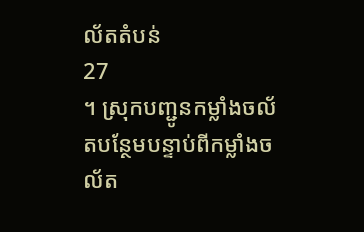ល័តតំបន់
27
។ ស្រុកបញ្ជូនកម្លាំងចល័តបន្ថែមបន្ទាប់ពីកម្លាំងចល័ត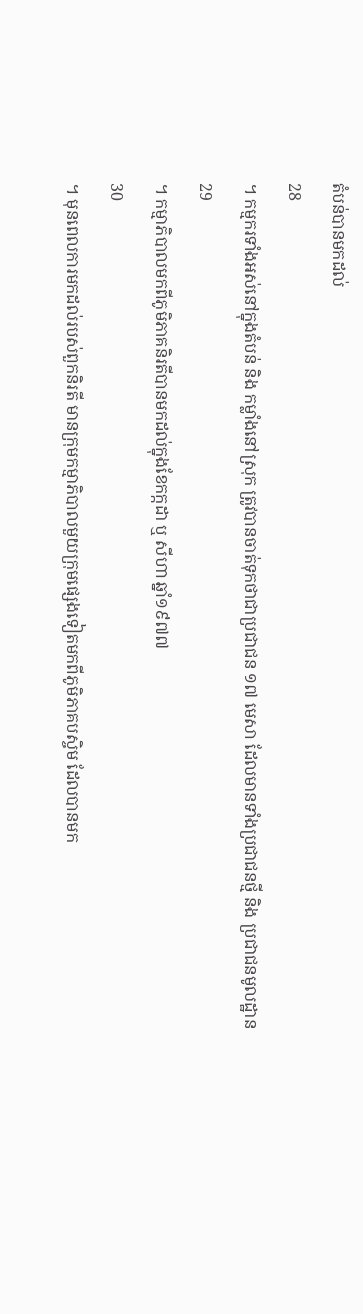តំបន់បានមកដល់
28
។ កម្មករទាំងអស់នៅក្នុងតំបន់ និង កម្លាំងនៅស្រុក ត្រូវបានចាត់ទុកថាជាប្រជាជន ១៧ មេសា ដែលមានទាំងប្រជាជនថ្មី និង ប្រជាជនមូលដ្ឋាន
29
។ កម្មាភិបាលមកពីភូមិភាគនិរតីបានមកដល់ក្នុងខែកក្កដា ឬ សីហា ឆ្នាំ១៩៧៧
30
។ មុនពេលការមកដល់របស់ពួកនិរតី មានក្រុមកម្មាភិបាលមួយក្រុមផ្សេងទៀតមកពីភូមិភាគបស្ចិម ដែលបានមក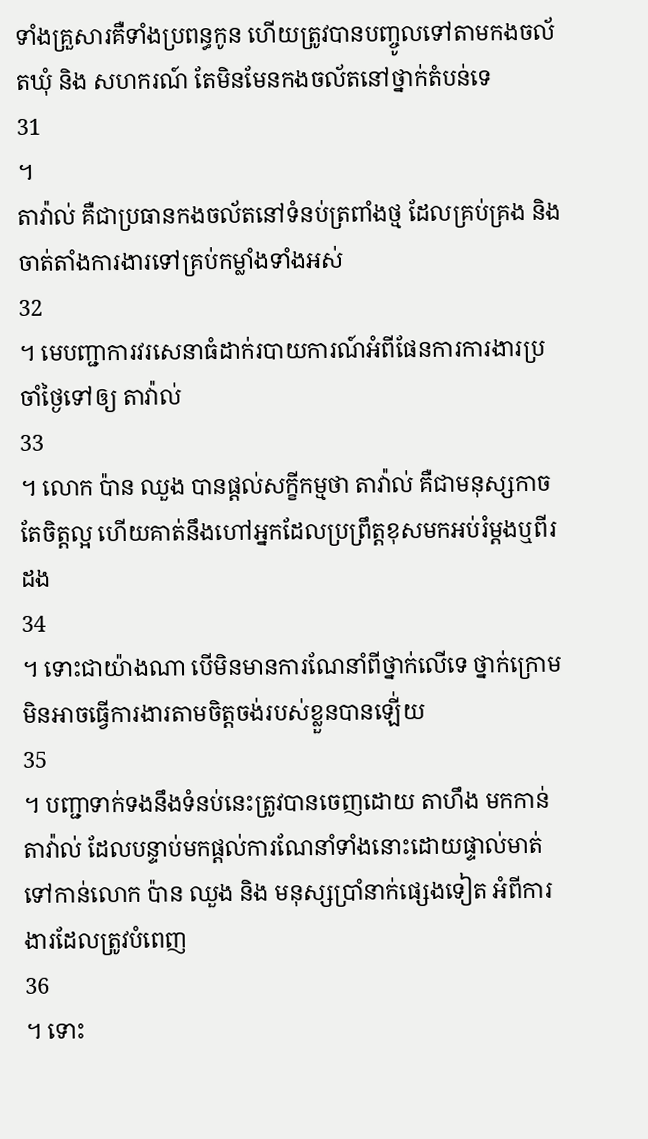ទាំងគ្រួសារគឺទាំងប្រពន្ធកូន ហើយត្រូវបានបញ្ចូលទៅតាមកងចល័តឃុំ និង សហករណ៍ តែមិនមែនកងចល័តនៅថ្នាក់តំបន់ទេ
31
។
តាវ៉ាល់ គឺជាប្រធានកងចល័តនៅទំនប់ត្រពាំងថ្ម ដែលគ្រប់គ្រង និង ចាត់តាំងការងារទៅគ្រប់កម្លាំងទាំងអស់
32
។ មេបញ្ជាការវរសេនាធំដាក់របាយការណ៍អំពីផែនការការងារប្រចាំថ្ងៃទៅឲ្យ តាវ៉ាល់
33
។ លោក ប៉ាន ឈួង បានផ្តល់សក្ខីកម្មថា តាវ៉ាល់ គឺជាមនុស្សកាច តែចិត្តល្អ ហើយគាត់នឹងហៅអ្នកដែលប្រព្រឹត្តខុសមកអប់រំម្តងឬពីរដង
34
។ ទោះជាយ៉ាងណា បើមិនមានការណែនាំពីថ្នាក់លើទេ ថ្នាក់ក្រោមមិនអាចធ្វើការងារតាមចិត្តចង់របស់ខ្លួនបានឡើ់យ
35
។ បញ្ជាទាក់ទងនឹងទំនប់នេះត្រូវបានចេញដោយ តាហឹង មកកាន់ តាវ៉ាល់ ដែលបន្ទាប់មកផ្តល់ការណែនាំទាំងនោះដោយផ្ទាល់មាត់ទៅកាន់លោក ប៉ាន ឈួង និង មនុស្សប្រាំនាក់ផ្សេងទៀត អំពីការងារដែលត្រូវបំពេញ
36
។ ទោះ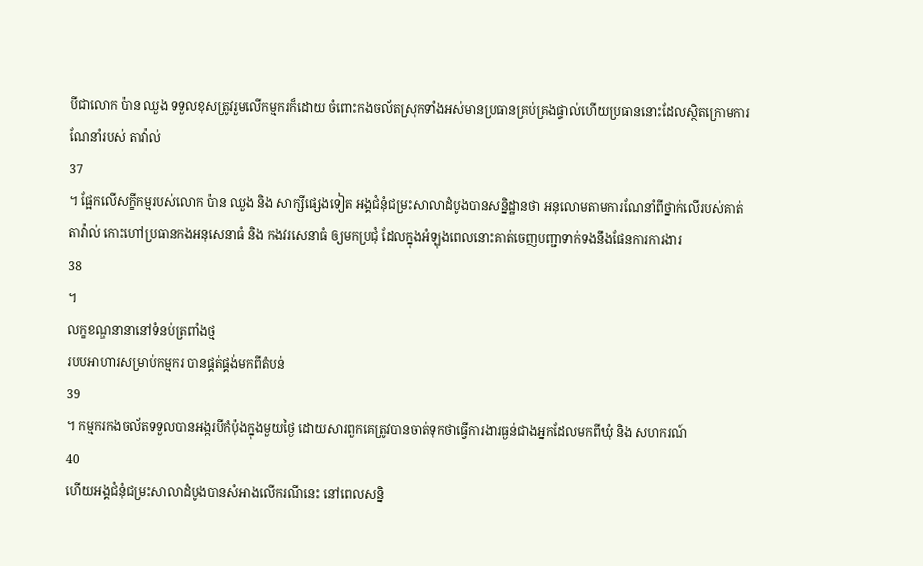បីជាលោក ប៉ាន ឈួង ទទួលខុសត្រូវរួមលើកម្មករក៏ដោយ ចំពោះកងចល័តស្រុកទាំងអស់មានប្រធានគ្រប់គ្រងផ្ទាល់ហើយប្រធាននោះដែលស្ថិតក្រោមការណែនាំរបស់ តាវ៉ាល់
37
។ ផ្អែកលើសក្ខីកម្មរបស់លោក ប៉ាន ឈួង និង សាក្សីផ្សេងទៀត អង្គជំនុំជម្រះសាលាដំបូងបានសន្និដ្ឋានថា អនុលោមតាមការណែនាំពីថ្នាក់លើរបស់គាត់ តាវ៉ាល់ កោះហៅប្រធានកងអនុសេនាធំ និង កងវរសេនាធំ ឲ្យមកប្រជុំ ដែលក្នុងអំឡុងពេលនោះគាត់ចេញបញ្ជាទាក់ទងនឹងផែនការការងារ
38
។
លក្ខខណ្ឌនានានៅទំនប់ត្រពាំងថ្ម
របបអាហារសម្រាប់កម្មករ បានផ្គត់ផ្គង់មកពីតំបន់
39
។ កម្មករកងចល័តទទួលបានអង្ករបីកំប៉ុងក្នុងមួយថ្ងៃ ដោយសារពួកគេត្រូវបានចាត់ទុកថាធ្វើការងារធ្ងន់ជាងអ្នកដែលមកពីឃុំ និង សហករណ៍
40
ហើយអង្គជំនុំជម្រះសាលាដំបូងបានសំអាងលើករណីនេះ នៅពេលសន្និ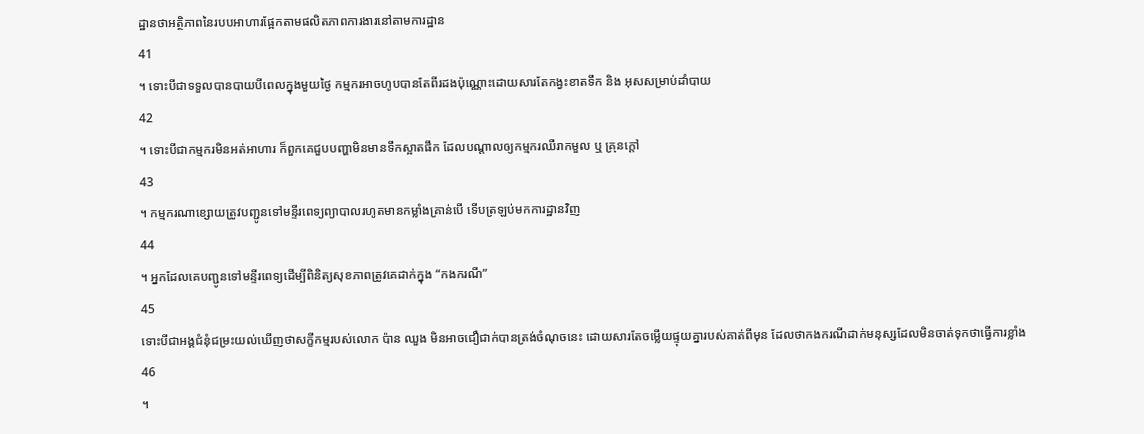ដ្ឋានថាអត្ថិភាពនៃរបបអាហារផ្អែកតាមផលិតភាពការងារនៅតាមការដ្ឋាន
41
។ ទោះបីជាទទួលបានបាយបីពេលក្នុងមួយថ្ងៃ កម្មករអាចហូបបានតែពីរដងប៉ុណ្ណោះដោយសារតែកង្វះខាតទឹក និង អុសសម្រាប់ដាំបាយ
42
។ ទោះបីជាកម្មករមិនអត់អាហារ ក៏ពួកគេជួបបញ្ហាមិនមានទឹកស្អាតផឹក ដែលបណ្តាលឲ្យកម្មករឈឺរាកមួល ឬ គ្រុនក្តៅ
43
។ កម្មករណាខ្សោយត្រូវបញ្ជូនទៅមន្ទីរពេទ្យព្យាបាលរហូតមានកម្លាំងគ្រាន់បើ ទើបត្រឡប់មកការដ្ឋានវិញ
44
។ អ្នកដែលគេបញ្ជូនទៅមន្ទីរពេទ្យដើម្បីពិនិត្យសុខភាពត្រូវគេដាក់ក្នុង “កងករណី”
45
ទោះបីជាអង្គជំនុំជម្រះយល់ឃើញថាសក្ខីកម្មរបស់លោក ប៉ាន ឈួង មិនអាចជឿជាក់បានត្រង់ចំណុចនេះ ដោយសារតែចម្លើយផ្ទុយគ្នារបស់គាត់ពីមុន ដែលថាកងករណីដាក់មនុស្សដែលមិនចាត់ទុកថាធ្វើការខ្លាំង
46
។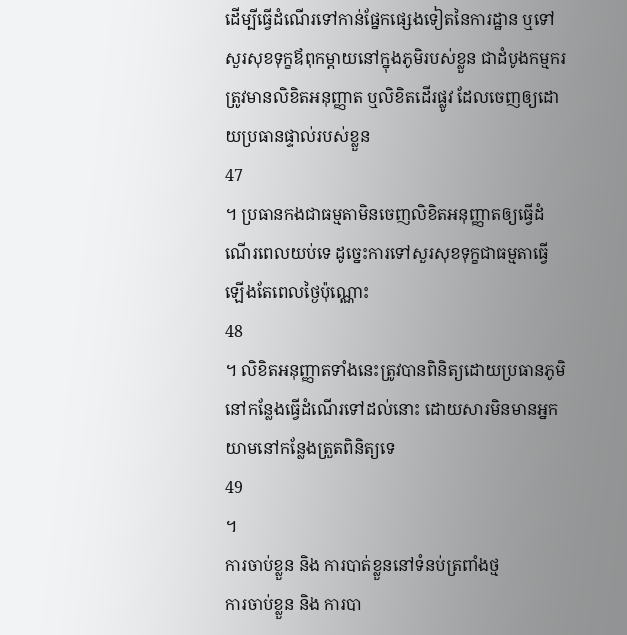ដើម្បីធ្វើដំណើរទៅកាន់ផ្នែកផ្សេងទៀតនៃការដ្ឋាន ឬទៅសួរសុខទុក្ខឪពុកម្តាយនៅក្នុងភូមិរបស់ខ្លួន ជាដំបូងកម្មករត្រូវមានលិខិតអនុញ្ញាត ឬលិខិតដើរផ្លូវ ដែលចេញឲ្យដោយប្រធានផ្ទាល់របស់ខ្លួន
47
។ ប្រធានកងជាធម្មតាមិនចេញលិខិតអនុញ្ញាតឲ្យធ្វើដំណើរពេលយប់ទេ ដូច្នេះការទៅសួរសុខទុក្ខជាធម្មតាធ្វើឡើងតែពេលថ្ងៃប៉ុណ្ណោះ
48
។ លិខិតអនុញ្ញាតទាំងនេះត្រូវបានពិនិត្យដោយប្រធានភូមិនៅកន្លែងធ្វើដំណើរទៅដល់នោះ ដោយសារមិនមានអ្នកយាមនៅកន្លែងត្រួតពិនិត្យទេ
49
។
ការចាប់ខ្លួន និង ការបាត់ខ្លួននៅទំនប់ត្រពាំងថ្ម
ការចាប់ខ្លួន និង ការបា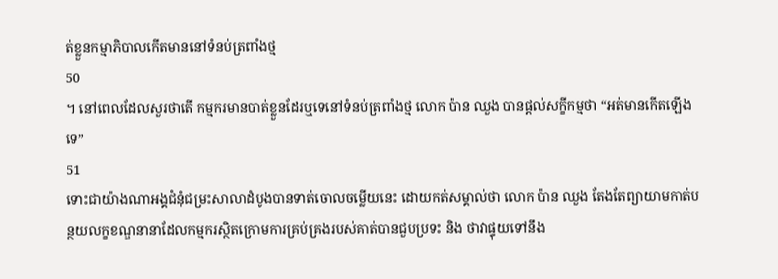ត់ខ្លួនកម្មាភិបាលកើតមាននៅទំនប់ត្រពាំងថ្ម
50
។ នៅពេលដែលសួរថាតើ កម្មករមានបាត់ខ្លួនដែរឬទេនៅទំនប់ត្រពាំងថ្ម លោក ប៉ាន ឈួង បានផ្តល់សក្ខីកម្មថា “អត់មានកើតឡើងទេ”
51
ទោះជាយ៉ាងណាអង្គជំនុំជម្រះសាលាដំបូងបានទាត់ចោលចម្លើយនេះ ដោយកត់សម្គាល់ថា លោក ប៉ាន ឈួង តែងតែព្យាយាមកាត់បន្ថយលក្ខខណ្ឌនានាដែលកម្មករស្ថិតក្រោមការគ្រប់គ្រងរបស់គាត់បានជួបប្រទះ និង ថាវាផ្ទុយទៅនឹង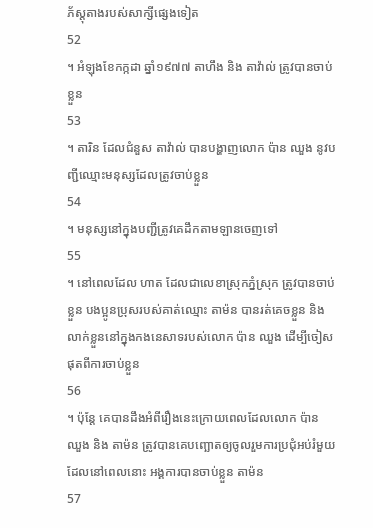ភ័ស្តុតាងរបស់សាក្សីផ្សេងទៀត
52
។ អំឡុងខែកក្កដា ឆ្នាំ១៩៧៧ តាហឹង និង តាវ៉ាល់ ត្រូវបានចាប់ខ្លួន
53
។ តារិន ដែលជំនួស តាវ៉ាល់ បានបង្ហាញលោក ប៉ាន ឈួង នូវបញ្ជីឈ្មោះមនុស្សដែលត្រូវចាប់ខ្លួន
54
។ មនុស្សនៅក្នុងបញ្ជីត្រូវគេដឹកតាមឡានចេញទៅ
55
។ នៅពេលដែល ហាត ដែលជាលេខាស្រុកភ្នំស្រុក ត្រូវបានចាប់ខ្លួន បងប្អូនប្រុសរបស់គាត់ឈ្មោះ តាម៉ន បានរត់គេចខ្លួន និង លាក់ខ្លួននៅក្នុងកងនេសាទរបស់លោក ប៉ាន ឈួង ដើម្បីចៀសផុតពីការចាប់ខ្លួន
56
។ ប៉ុន្តែ គេបានដឹងអំពីរឿងនេះក្រោយពេលដែលលោក ប៉ាន ឈួង និង តាម៉ន ត្រូវបានគេបញ្ឆោតឲ្យចូលរួមការប្រជុំអប់រំមួយ ដែលនៅពេលនោះ អង្គការបានចាប់ខ្លួន តាម៉ន
57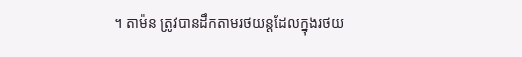។ តាម៉ន ត្រូវបានដឹកតាមរថយន្តដែលក្នុងរថយ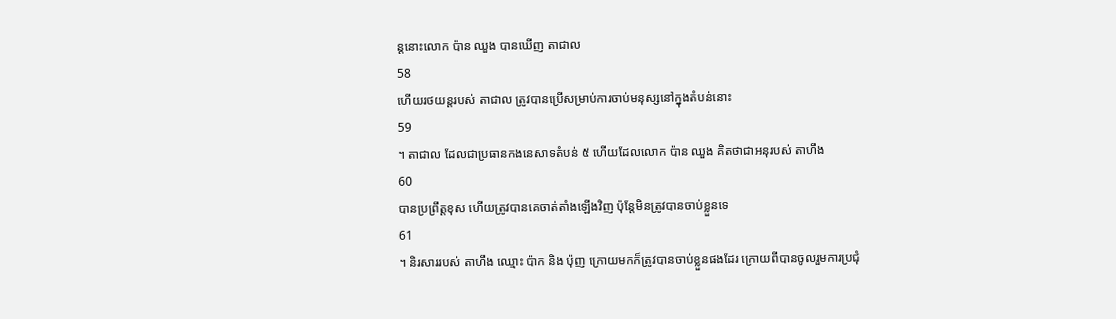ន្តនោះលោក ប៉ាន ឈួង បានឃើញ តាជាល
58
ហើយរថយន្តរបស់ តាជាល ត្រូវបានប្រើសម្រាប់ការចាប់មនុស្សនៅក្នុងតំបន់នោះ
59
។ តាជាល ដែលជាប្រធានកងនេសាទតំបន់ ៥ ហើយដែលលោក ប៉ាន ឈួង គិតថាជាអនុរបស់ តាហឹង
60
បានប្រព្រឹត្តខុស ហើយត្រូវបានគេចាត់តាំងឡើងវិញ ប៉ុន្តែមិនត្រូវបានចាប់ខ្លួនទេ
61
។ និរសាររបស់ តាហឹង ឈ្មោះ ប៉ាក និង ប៉ុញ ក្រោយមកក៏ត្រូវបានចាប់ខ្លួនផងដែរ ក្រោយពីបានចូលរួមការប្រជុំ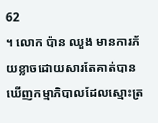62
។ លោក ប៉ាន ឈួង មានការភ័យខ្លាចដោយសារតែគាត់បានឃើញកម្មាភិបាលដែលស្មោះត្រ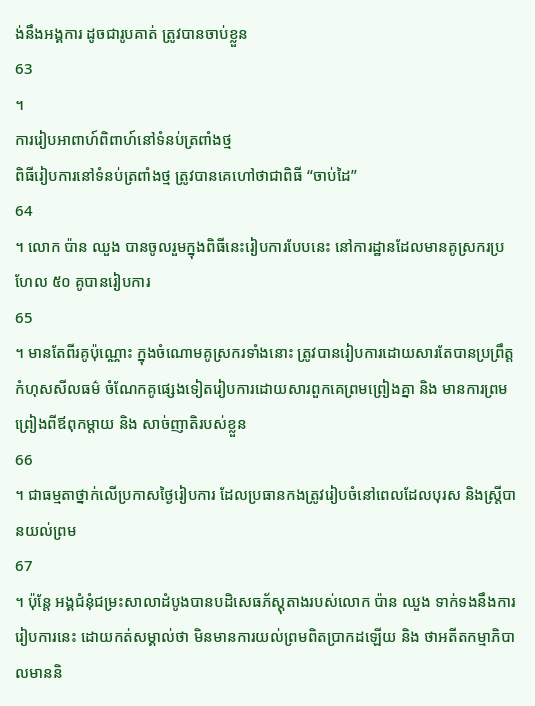ង់នឹងអង្គការ ដូចជារូបគាត់ ត្រូវបានចាប់ខ្លួន
63
។
ការរៀបអាពាហ៍ពិពាហ៍នៅទំនប់ត្រពាំងថ្ម
ពិធីរៀបការនៅទំនប់ត្រពាំងថ្ម ត្រូវបានគេហៅថាជាពិធី “ចាប់ដៃ”
64
។ លោក ប៉ាន ឈួង បានចូលរួមក្នុងពិធីនេះរៀបការបែបនេះ នៅការដ្ឋានដែលមានគូស្រករប្រហែល ៥០ គូបានរៀបការ
65
។ មានតែពីរគូប៉ុណ្ណោះ ក្នុងចំណោមគូស្រករទាំងនោះ ត្រូវបានរៀបការដោយសារតែបានប្រព្រឹត្តកំហុសសីលធម៌ ចំណែកគូផ្សេងទៀតរៀបការដោយសារពួកគេព្រមព្រៀងគ្នា និង មានការព្រមព្រៀងពីឪពុកម្តាយ និង សាច់ញាតិរបស់ខ្លួន
66
។ ជាធម្មតាថ្នាក់លើប្រកាសថ្ងៃរៀបការ ដែលប្រធានកងត្រូវរៀបចំនៅពេលដែលបុរស និងស្ត្រីបានយល់ព្រម
67
។ ប៉ុន្តែ អង្គជំនុំជម្រះសាលាដំបូងបានបដិសេធភ័ស្តុតាងរបស់លោក ប៉ាន ឈួង ទាក់ទងនឹងការរៀបការនេះ ដោយកត់សម្គាល់ថា មិនមានការយល់ព្រមពិតប្រាកដឡើយ និង ថាអតីតកម្មាភិបាលមាននិ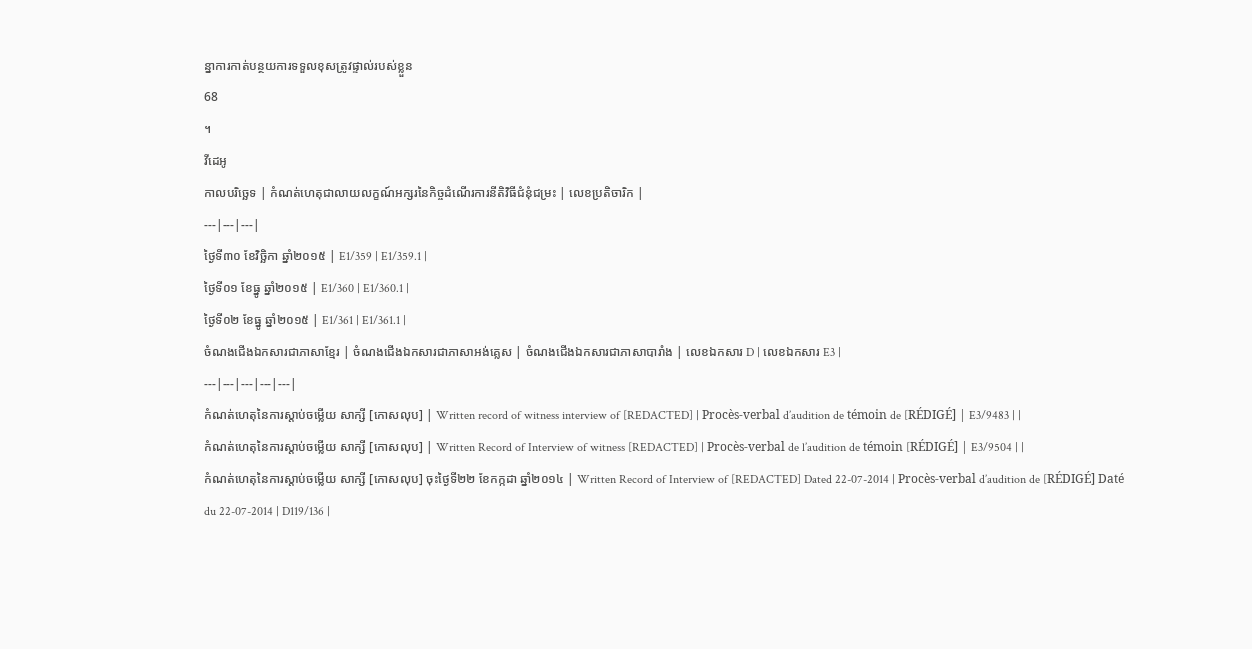ន្នាការកាត់បន្ថយការទទួលខុសត្រូវផ្ទាល់របស់ខ្លួន
68
។
វីដេអូ
កាលបរិច្ឆេទ | កំណត់ហេតុជាលាយលក្ខណ៍អក្សរនៃកិច្ចដំណើរការនីតិវិធីជំនុំជម្រះ | លេខប្រតិចារិក |
---|---|---|
ថ្ងៃទី៣០ ខែវិច្ឆិកា ឆ្នាំ២០១៥ | E1/359 | E1/359.1 |
ថ្ងៃទី០១ ខែធ្នូ ឆ្នាំ២០១៥ | E1/360 | E1/360.1 |
ថ្ងៃទី០២ ខែធ្នូ ឆ្នាំ២០១៥ | E1/361 | E1/361.1 |
ចំណងជើងឯកសារជាភាសាខ្មែរ | ចំណងជើងឯកសារជាភាសាអង់គ្លេស | ចំណងជើងឯកសារជាភាសាបារាំង | លេខឯកសារ D | លេខឯកសារ E3 |
---|---|---|---|---|
កំណត់ហេតុនៃការស្តាប់ចម្លើយ សាក្សី [កោសលុប] | Written record of witness interview of [REDACTED] | Procès-verbal d’audition de témoin de [RÉDIGÉ] | E3/9483 | |
កំណត់ហេតុនៃការស្តាប់ចម្លើយ សាក្សី [កោសលុប] | Written Record of Interview of witness [REDACTED] | Procès-verbal de l’audition de témoin [RÉDIGÉ] | E3/9504 | |
កំណត់ហេតុនៃការស្តាប់ចម្លើយ សាក្សី [កោសលុប] ចុះថ្ងៃទី២២ ខែកក្កដា ឆ្នាំ២០១៤ | Written Record of Interview of [REDACTED] Dated 22-07-2014 | Procès-verbal d’audition de [RÉDIGÉ] Daté du 22-07-2014 | D119/136 |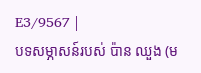E3/9567 |
បទសម្ភាសន៍របស់ ប៉ាន ឈួង (ម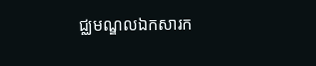ជ្ឈមណ្ឌលឯកសារក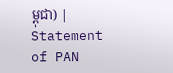ម្ពុជា) | Statement of PAN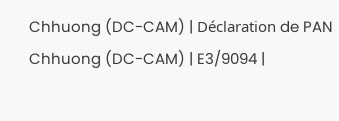Chhuong (DC-CAM) | Déclaration de PAN Chhuong (DC-CAM) | E3/9094 |